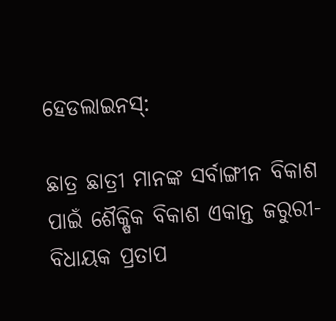ହେଡଲାଇନସ୍:

ଛାତ୍ର ଛାତ୍ରୀ ମାନଙ୍କ ସର୍ବାଙ୍ଗୀନ ବିକାଶ ପାଇଁ ଶୈକ୍ଷିକ ବିକାଶ ଏକାନ୍ତ ଜରୁରୀ- ବିଧାୟକ ପ୍ରତାପ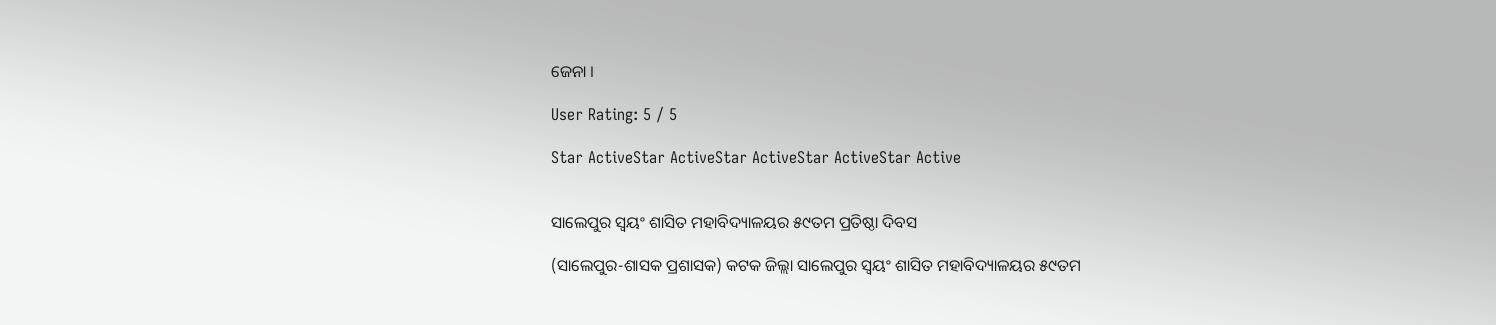ଜେନା ।

User Rating: 5 / 5

Star ActiveStar ActiveStar ActiveStar ActiveStar Active


ସାଲେପୁର ସ୍ୱୟଂ ଶାସିତ ମହାବିଦ୍ୟାଳୟର ୫୯ତମ ପ୍ରତିଷ୍ଠା ଦିବସ

(ସାଲେପୁର-ଶାସକ ପ୍ରଶାସକ) କଟକ ଜିଲ୍ଲା ସାଲେପୁର ସ୍ୱୟଂ ଶାସିତ ମହାବିଦ୍ୟାଳୟର ୫୯ତମ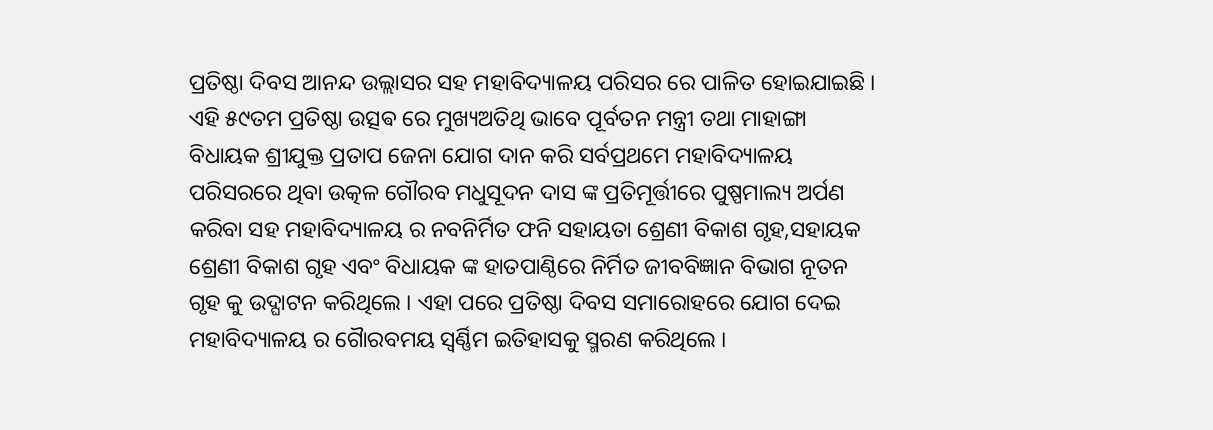ପ୍ରତିଷ୍ଠା ଦିବସ ଆନନ୍ଦ ଉଲ୍ଲାସର ସହ ମହାବିଦ୍ୟାଳୟ ପରିସର ରେ ପାଳିତ ହୋଇଯାଇଛି । ଏହି ୫୯ତମ ପ୍ରତିଷ୍ଠା ଉତ୍ସଵ ରେ ମୁଖ୍ୟଅତିଥି ଭାବେ ପୂର୍ବତନ ମନ୍ତ୍ରୀ ତଥା ମାହାଙ୍ଗା ବିଧାୟକ ଶ୍ରୀଯୁକ୍ତ ପ୍ରତାପ ଜେନା ଯୋଗ ଦାନ କରି ସର୍ବପ୍ରଥମେ ମହାବିଦ୍ୟାଳୟ ପରିସରରେ ଥିବା ଉତ୍କଳ ଗୌରବ ମଧୁସୂଦନ ଦାସ ଙ୍କ ପ୍ରତିମୂର୍ତ୍ତୀରେ ପୁଷ୍ପମାଲ୍ୟ ଅର୍ପଣ କରିବା ସହ ମହାବିଦ୍ୟାଳୟ ର ନବନିର୍ମିତ ଫନି ସହାୟତା ଶ୍ରେଣୀ ବିକାଶ ଗୃହ,ସହାୟକ ଶ୍ରେଣୀ ବିକାଶ ଗୃହ ଏବଂ ବିଧାୟକ ଙ୍କ ହାତପାଣ୍ଠିରେ ନିର୍ମିତ ଜୀବବିଜ୍ଞାନ ବିଭାଗ ନୂତନ ଗୃହ କୁ ଉଦ୍ଘାଟନ କରିଥିଲେ । ଏହା ପରେ ପ୍ରତିଷ୍ଠା ଦିବସ ସମାରୋହରେ ଯୋଗ ଦେଇ ମହାବିଦ୍ୟାଳୟ ର ଗୈାରବମୟ ସ୍ବର୍ଣ୍ଣିମ ଇତିହାସକୁ ସ୍ମରଣ କରିଥିଲେ ।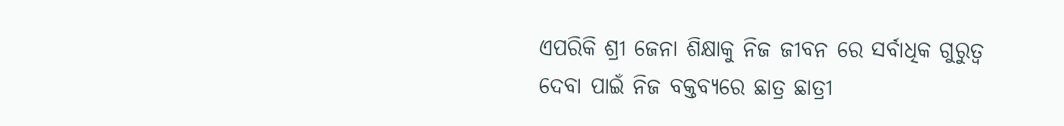ଏପରିକି ଶ୍ରୀ ଜେନା ଶିକ୍ଷାକୁ ନିଜ ଜୀବନ ରେ ସର୍ବାଧିକ ଗୁରୁତ୍ବ ଦେବା ପାଇଁ ନିଜ ବକ୍ତବ୍ୟରେ ଛାତ୍ର ଛାତ୍ରୀ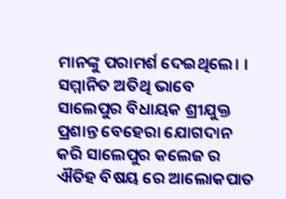ମାନଙ୍କୁ ପରାମର୍ଶ ଦେଇଥିଲେ। ।
ସମ୍ମାନିତ ଅତିଥି ଭାବେ ସାଲେପୁର ବିଧାୟକ ଶ୍ରୀଯୁକ୍ତ ପ୍ରଶାନ୍ତ ବେହେରା ଯୋଗଦାନ କରି ସାଲେପୁର କଲେଜ ର ଐତିହ ବିଷୟ ରେ ଆଲୋକପାତ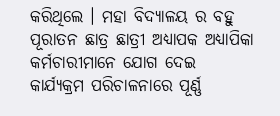କରିଥିଲେ । ମହା ବିଦ୍ୟାଳୟ ର ବହୁ ପୂରାତନ ଛାତ୍ର ଛାତ୍ରୀ ଅଧ୍ୟାପକ ଅଧ୍ୟାପିକା କର୍ମଚାରୀମାନେ ଯୋଗ ଦେଇ କାର୍ଯ୍ୟକ୍ରମ ପରିଚାଳନାରେ ପୂର୍ଣ୍ଣ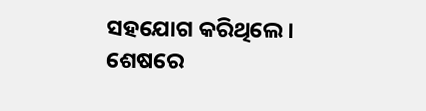ସହଯୋଗ କରିଥିଲେ । ଶେଷରେ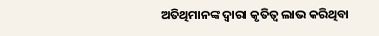ଅତିଥିମାନଙ୍କ ଦ୍ବାରା କୃତିତ୍ୱ ଲାଭ କରିଥିବା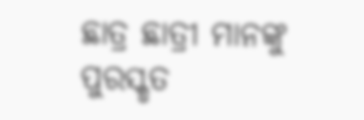ଛାତ୍ର ଛାତ୍ରୀ ମାନଙ୍କୁ ପୁରସ୍କୃତ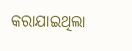କରାଯାଇଥିଲା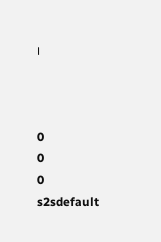।



0
0
0
s2sdefault